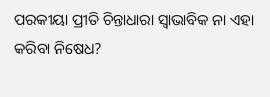ପରକୀୟା ପ୍ରୀତି ଚିନ୍ତାଧାରା ସ୍ୱାଭାବିକ ନା ଏହା କରିବା ନିଷେଧ?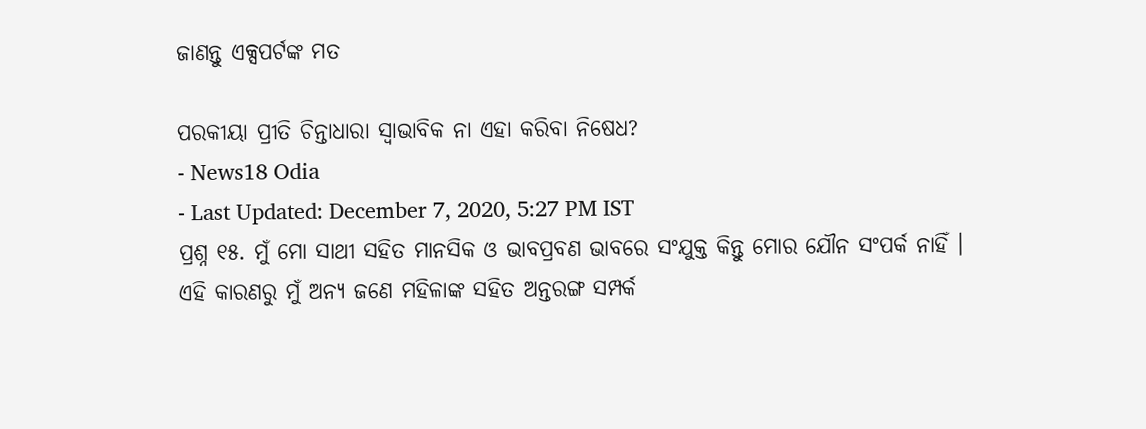ଜାଣନ୍ତୁ ଏକ୍ସପର୍ଟଙ୍କ ମତ

ପରକୀୟା ପ୍ରୀତି ଚିନ୍ତାଧାରା ସ୍ୱାଭାବିକ ନା ଏହା କରିବା ନିଷେଧ?
- News18 Odia
- Last Updated: December 7, 2020, 5:27 PM IST
ପ୍ରଶ୍ନ ୧୫. ମୁଁ ମୋ ସାଥୀ ସହିତ ମାନସିକ ଓ ଭାବପ୍ରବଣ ଭାବରେ ସଂଯୁକ୍ତ କିନ୍ତୁ ମୋର ଯୌନ ସଂପର୍କ ନାହିଁ । ଏହି କାରଣରୁ ମୁଁ ଅନ୍ୟ ଜଣେ ମହିଳାଙ୍କ ସହିତ ଅନ୍ତରଙ୍ଗ ସମ୍ପର୍କ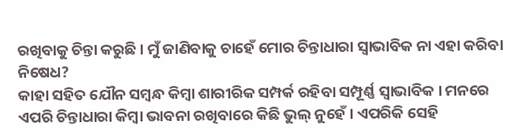ରଖିବାକୁ ଚିନ୍ତା କରୁଛି । ମୁଁ ଜାଣିବାକୁ ଚାହେଁ ମୋର ଚିନ୍ତାଧାରା ସ୍ୱାଭାବିକ ନା ଏହା କରିବା ନିଷେଧ?
କାହା ସହିତ ଯୌନ ସମ୍ବନ୍ଧ କିମ୍ବା ଶାରୀରିକ ସମ୍ପର୍କ ରହିବା ସମ୍ପୂର୍ଣ୍ଣ ସ୍ୱାଭାବିକ । ମନରେ ଏପରି ଚିନ୍ତାଧାରା କିମ୍ବା ଭାବନା ରଖିବାରେ କିଛି ଭୁଲ୍ ନୁହେଁ । ଏପରିକି ସେହି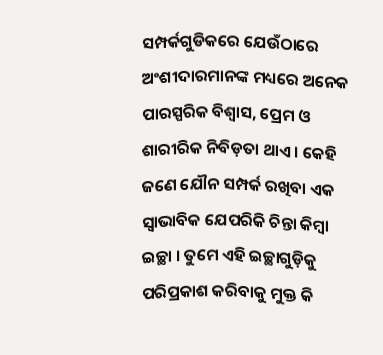ସମ୍ପର୍କଗୁଡିକରେ ଯେଉଁଠାରେ ଅଂଶୀଦାରମାନଙ୍କ ମଧ୍ୟରେ ଅନେକ ପାରସ୍ପରିକ ବିଶ୍ୱାସ, ପ୍ରେମ ଓ ଶାରୀରିକ ନିବିଡ଼ତା ଥାଏ । କେହି ଜଣେ ଯୌନ ସମ୍ପର୍କ ରଖିବା ଏକ ସ୍ୱାଭାବିକ ଯେପରିକି ଚିନ୍ତା କିମ୍ବା ଇଚ୍ଛା । ତୁମେ ଏହି ଇଚ୍ଛାଗୁଡ଼ିକୁ ପରିପ୍ରକାଶ କରିବାକୁ ମୁକ୍ତ କି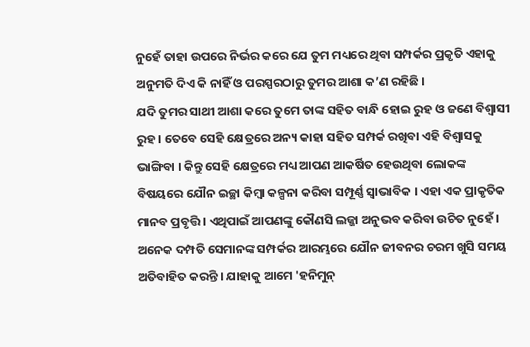ନୁହେଁ ତାହା ଉପରେ ନିର୍ଭର କରେ ଯେ ତୁମ ମଧ୍ୟରେ ଥିବା ସମ୍ପର୍କର ପ୍ରକୃତି ଏହାକୁ ଅନୁମତି ଦିଏ କି ନାହିଁ ଓ ପରସ୍ପରଠାରୁ ତୁମର ଆଶା କ’ଣ ରହିଛି ।
ଯଦି ତୁମର ସାଥୀ ଆଶା କରେ ତୁମେ ତାଙ୍କ ସହିତ ବାନ୍ଧି ହୋଇ ରୁହ ଓ ଜଣେ ବିଶ୍ୱାସୀ ରୁହ । ତେବେ ସେହି କ୍ଷେତ୍ରରେ ଅନ୍ୟ କାହା ସହିତ ସମ୍ପର୍କ ରଖିବା ଏହି ବିଶ୍ୱାସକୁ ଭାଙ୍ଗିବା । କିନ୍ତୁ ସେହି କ୍ଷେତ୍ରରେ ମଧ୍ୟ ଆପଣ ଆକର୍ଷିତ ହେଉଥିବା ଲୋକଙ୍କ ବିଷୟରେ ଯୌନ ଇଚ୍ଛା କିମ୍ବା କଳ୍ପନା କରିବା ସମ୍ପୂର୍ଣ୍ଣ ସ୍ୱାଭାବିକ । ଏହା ଏକ ପ୍ରାକୃତିକ ମାନବ ପ୍ରବୃତ୍ତି । ଏଥିପାଇଁ ଆପଣଙ୍କୁ କୌଣସି ଲଜ୍ଜା ଅନୁଭବ କରିବା ଉଚିତ ନୁହେଁ ।
ଅନେକ ଦମ୍ପତି ସେମାନଙ୍କ ସମ୍ପର୍କର ଆରମ୍ଭରେ ଯୌନ ଜୀବନର ଚରମ ଖୁସି ସମୟ ଅତିବାହିତ କରନ୍ତି । ଯାହାକୁ ଆମେ 'ହନିମୁନ୍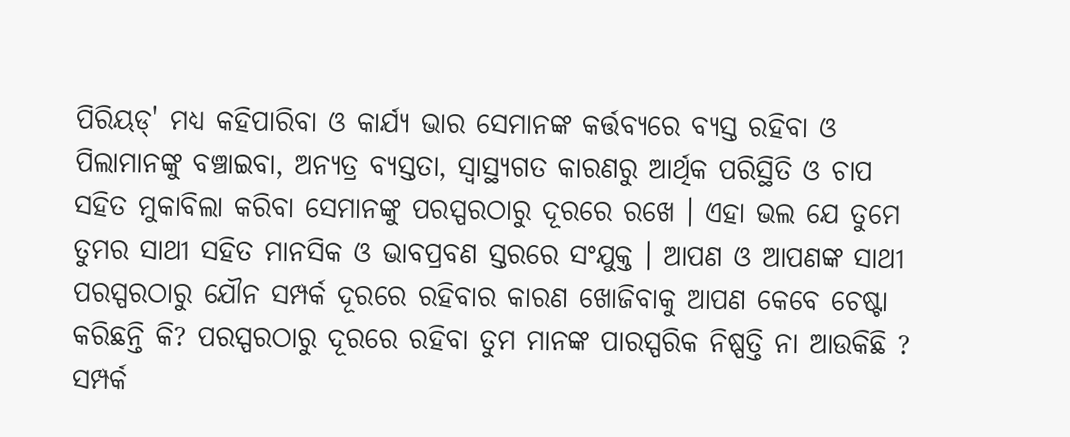ପିରିୟଡ୍' ମଧ୍ୟ କହିପାରିବା ଓ କାର୍ଯ୍ୟ ଭାର ସେମାନଙ୍କ କର୍ତ୍ତବ୍ୟରେ ବ୍ୟସ୍ତ ରହିବା ଓ ପିଲାମାନଙ୍କୁ ବଞ୍ଚାଇବା, ଅନ୍ୟତ୍ର ବ୍ୟସ୍ତତା, ସ୍ୱାସ୍ଥ୍ୟଗତ କାରଣରୁ ଆର୍ଥିକ ପରିସ୍ଥିତି ଓ ଚାପ ସହିତ ମୁକାବିଲା କରିବା ସେମାନଙ୍କୁ ପରସ୍ପରଠାରୁ ଦୂରରେ ରଖେ । ଏହା ଭଲ ଯେ ତୁମେ ତୁମର ସାଥୀ ସହିତ ମାନସିକ ଓ ଭାବପ୍ରବଣ ସ୍ତରରେ ସଂଯୁକ୍ତ । ଆପଣ ଓ ଆପଣଙ୍କ ସାଥୀ ପରସ୍ପରଠାରୁ ଯୌନ ସମ୍ପର୍କ ଦୂରରେ ରହିବାର କାରଣ ଖୋଜିବାକୁ ଆପଣ କେବେ ଚେଷ୍ଟା କରିଛନ୍ତି କି? ପରସ୍ପରଠାରୁ ଦୂରରେ ରହିବା ତୁମ ମାନଙ୍କ ପାରସ୍ପରିକ ନିଷ୍ପତ୍ତି ନା ଆଉକିଛି ?
ସମ୍ପର୍କ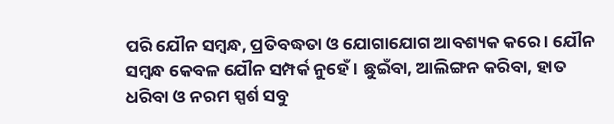ପରି ଯୌନ ସମ୍ବନ୍ଧ, ପ୍ରତିବଦ୍ଧତା ଓ ଯୋଗାଯୋଗ ଆବଶ୍ୟକ କରେ । ଯୌନ ସମ୍ବନ୍ଧ କେବଳ ଯୌନ ସମ୍ପର୍କ ନୁହେଁ । ଛୁଇଁବା, ଆଲିଙ୍ଗନ କରିବା, ହାତ ଧରିବା ଓ ନରମ ସ୍ପର୍ଶ ସବୁ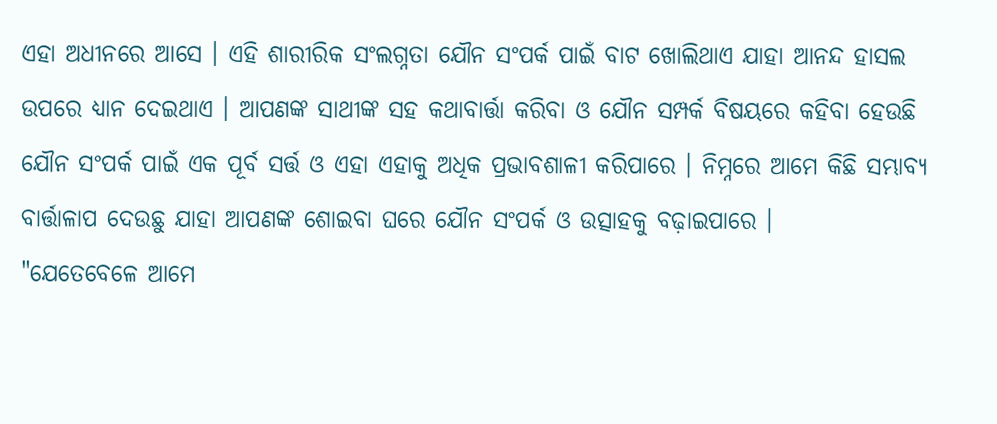ଏହା ଅଧୀନରେ ଆସେ । ଏହି ଶାରୀରିକ ସଂଲଗ୍ନତା ଯୌନ ସଂପର୍କ ପାଇଁ ବାଟ ଖୋଲିଥାଏ ଯାହା ଆନନ୍ଦ ହାସଲ ଉପରେ ଧ୍ୟାନ ଦେଇଥାଏ । ଆପଣଙ୍କ ସାଥୀଙ୍କ ସହ କଥାବାର୍ତ୍ତା କରିବା ଓ ଯୌନ ସମ୍ପର୍କ ବିଷୟରେ କହିବା ହେଉଛି ଯୌନ ସଂପର୍କ ପାଇଁ ଏକ ପୂର୍ବ ସର୍ତ୍ତ ଓ ଏହା ଏହାକୁ ଅଧିକ ପ୍ରଭାବଶାଳୀ କରିପାରେ । ନିମ୍ନରେ ଆମେ କିଛି ସମ୍ଭାବ୍ୟ ବାର୍ତ୍ତାଳାପ ଦେଉଛୁ ଯାହା ଆପଣଙ୍କ ଶୋଇବା ଘରେ ଯୌନ ସଂପର୍କ ଓ ଉତ୍ସାହକୁ ବଢ଼ାଇପାରେ ।
"ଯେତେବେଳେ ଆମେ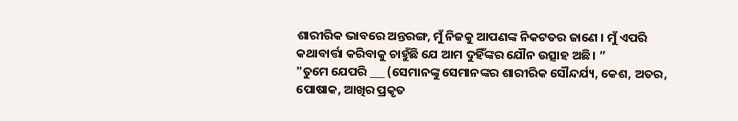ଶାରୀରିକ ଭାବରେ ଅନ୍ତରଙ୍ଗ, ମୁଁ ନିଜକୁ ଆପଣଙ୍କ ନିକଟତର ଜାଣେ । ମୁଁ ଏପରି କଥାବାର୍ତ୍ତା କରିବାକୁ ଚାହୁଁଛି ଯେ ଆମ ଦୁହିଁଙ୍କର ଯୌନ ଉତ୍ସାହ ଅଛି। ”
"ତୁମେ ଯେପରି ___ (ସେମାନଙ୍କୁ ସେମାନଙ୍କର ଶାରୀରିକ ସୌନ୍ଦର୍ଯ୍ୟ, କେଶ, ଅତର, ପୋଷାକ, ଆଖିର ପ୍ରକୃତ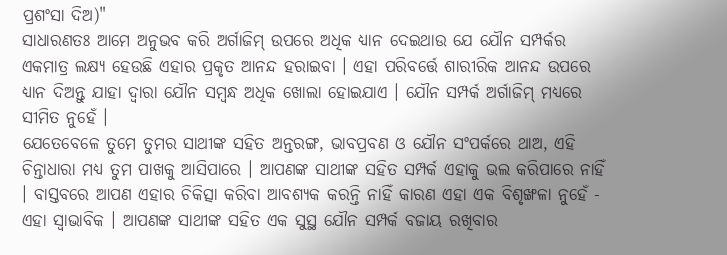ପ୍ରଶଂସା ଦିଅ)"
ସାଧାରଣତଃ ଆମେ ଅନୁଭବ କରି ଅର୍ଗାଜିମ୍ ଉପରେ ଅଧିକ ଧ୍ୟାନ ଦେଇଥାଉ ଯେ ଯୌନ ସମ୍ପର୍କର ଏକମାତ୍ର ଲକ୍ଷ୍ୟ ହେଉଛି ଏହାର ପ୍ରକୃତ ଆନନ୍ଦ ହରାଇବା । ଏହା ପରିବର୍ତ୍ତେ ଶାରୀରିକ ଆନନ୍ଦ ଉପରେ ଧ୍ୟାନ ଦିଅନ୍ତୁ ଯାହା ଦ୍ୱାରା ଯୌନ ସମ୍ବନ୍ଧ ଅଧିକ ଖୋଲା ହୋଇଯାଏ । ଯୌନ ସମ୍ପର୍କ ଅର୍ଗାଜିମ୍ ମଧ୍ୟରେ ସୀମିତ ନୁହେଁ ।
ଯେତେବେଳେ ତୁମେ ତୁମର ସାଥୀଙ୍କ ସହିତ ଅନ୍ତରଙ୍ଗ, ଭାବପ୍ରବଣ ଓ ଯୌନ ସଂପର୍କରେ ଥାଅ, ଏହି ଚିନ୍ତାଧାରା ମଧ୍ୟ ତୁମ ପାଖକୁ ଆସିପାରେ । ଆପଣଙ୍କ ସାଥୀଙ୍କ ସହିତ ସମ୍ପର୍କ ଏହାକୁ ଭଲ କରିପାରେ ନାହିଁ । ବାସ୍ତବରେ ଆପଣ ଏହାର ଚିକିତ୍ସା କରିବା ଆବଶ୍ୟକ କରନ୍ତି ନାହିଁ କାରଣ ଏହା ଏକ ବିଶୃଙ୍ଖଳା ନୁହେଁ - ଏହା ସ୍ୱାଭାବିକ । ଆପଣଙ୍କ ସାଥୀଙ୍କ ସହିତ ଏକ ସୁସ୍ଥ ଯୌନ ସମ୍ପର୍କ ବଜାୟ ରଖିବାର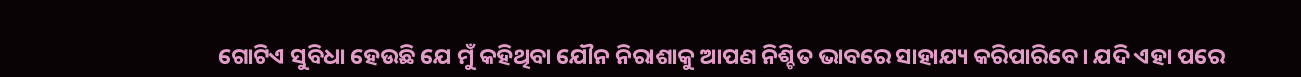ଗୋଟିଏ ସୁବିଧା ହେଉଛି ଯେ ମୁଁ କହିଥିବା ଯୌନ ନିରାଶାକୁ ଆପଣ ନିଶ୍ଚିତ ଭାବରେ ସାହାଯ୍ୟ କରିପାରିବେ। ଯଦି ଏହା ପରେ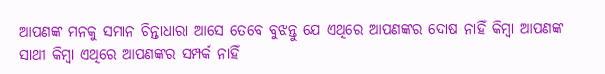ଆପଣଙ୍କ ମନକୁ ସମାନ ଚିନ୍ତାଧାରା ଆସେ ତେବେ ବୁଝନ୍ତୁ ଯେ ଏଥିରେ ଆପଣଙ୍କର ଦୋଷ ନାହିଁ କିମ୍ବା ଆପଣଙ୍କ ସାଥୀ କିମ୍ବା ଏଥିରେ ଆପଣଙ୍କର ସମ୍ପର୍କ ନାହିଁ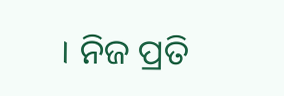। ନିଜ ପ୍ରତି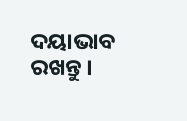ଦୟାଭାବ ରଖନ୍ତୁ ।